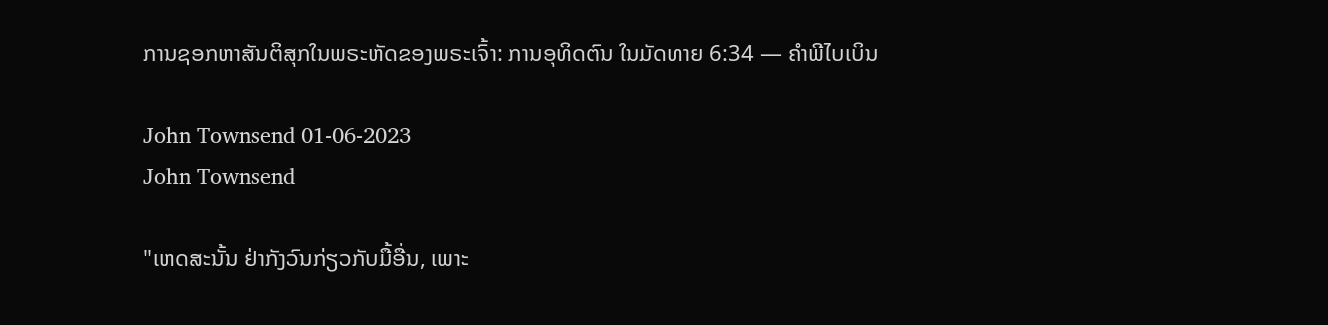ການຊອກຫາສັນຕິສຸກໃນພຣະຫັດຂອງພຣະເຈົ້າ: ການອຸທິດຕົນ ໃນມັດທາຍ 6:34 — ຄຳພີໄບເບິນ

John Townsend 01-06-2023
John Townsend

"ເຫດສະນັ້ນ ຢ່າກັງວົນກ່ຽວກັບມື້ອື່ນ, ເພາະ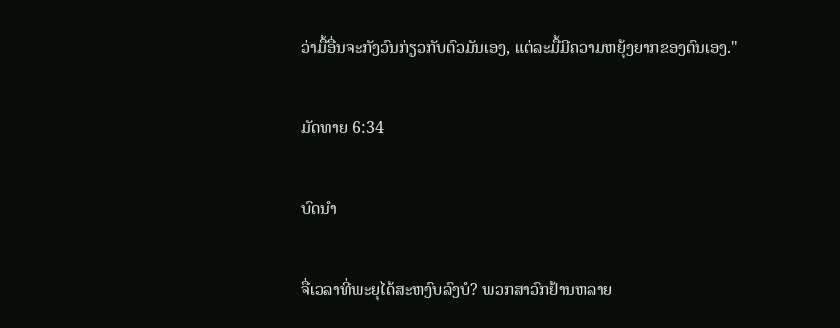ວ່າມື້ອື່ນຈະກັງວົນກ່ຽວກັບຕົວມັນເອງ, ແຕ່ລະມື້ມີຄວາມຫຍຸ້ງຍາກຂອງຕົນເອງ."

ມັດທາຍ 6:34

ບົດນໍາ

ຈື່ເວລາທີ່ພະຍຸໄດ້ສະຫງົບລົງບໍ? ພວກສາວົກຢ້ານຫລາຍ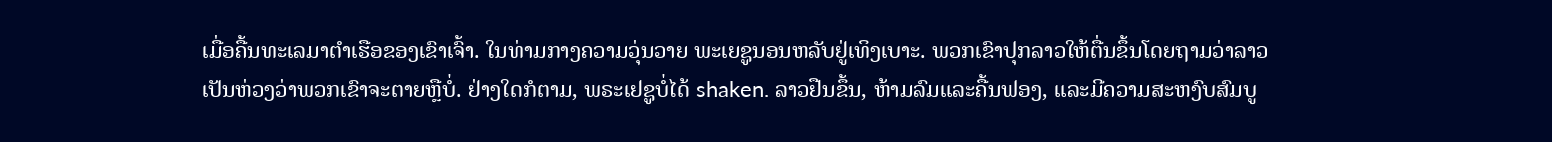ເມື່ອຄື້ນທະເລມາຕຳເຮືອຂອງເຂົາເຈົ້າ. ໃນທ່າມກາງຄວາມວຸ່ນວາຍ ພະເຍຊູນອນຫລັບຢູ່ເທິງເບາະ. ພວກເຂົາປຸກລາວໃຫ້ຕື່ນຂຶ້ນໂດຍຖາມວ່າລາວເປັນຫ່ວງວ່າພວກເຂົາຈະຕາຍຫຼືບໍ່. ຢ່າງໃດກໍຕາມ, ພຣະເຢຊູບໍ່ໄດ້ shaken. ລາວຢືນຂຶ້ນ, ຫ້າມລົມແລະຄື້ນຟອງ, ແລະມີຄວາມສະຫງົບສົມບູ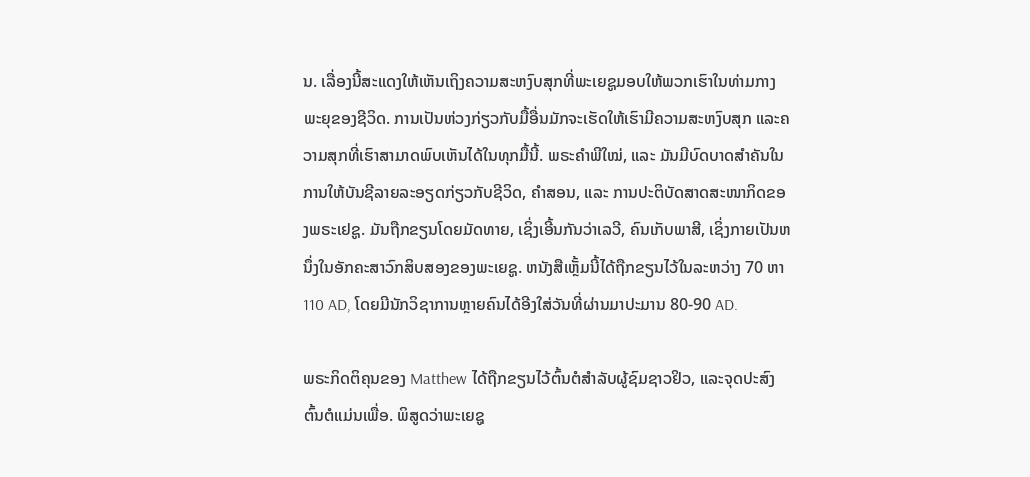ນ. ເລື່ອງນີ້ສະແດງໃຫ້ເຫັນເຖິງຄວາມສະຫງົບສຸກທີ່ພະເຍຊູມອບໃຫ້ພວກເຮົາໃນທ່າມກາງພະຍຸຂອງຊີວິດ. ການເປັນຫ່ວງກ່ຽວກັບມື້ອື່ນມັກຈະເຮັດໃຫ້ເຮົາມີຄວາມສະຫງົບສຸກ ແລະຄວາມສຸກທີ່ເຮົາສາມາດພົບເຫັນໄດ້ໃນທຸກມື້ນີ້. ພຣະຄຳພີໃໝ່, ແລະ ມັນມີບົດບາດສຳຄັນໃນການໃຫ້ບັນຊີລາຍລະອຽດກ່ຽວກັບຊີວິດ, ຄຳສອນ, ແລະ ການປະຕິບັດສາດສະໜາກິດຂອງພຣະເຢຊູ. ມັນຖືກຂຽນໂດຍມັດທາຍ, ເຊິ່ງເອີ້ນກັນວ່າເລວີ, ຄົນເກັບພາສີ, ເຊິ່ງກາຍເປັນຫນຶ່ງໃນອັກຄະສາວົກສິບສອງຂອງພະເຍຊູ. ຫນັງສືເຫຼັ້ມນີ້ໄດ້ຖືກຂຽນໄວ້ໃນລະຫວ່າງ 70 ຫາ 110 AD, ໂດຍມີນັກວິຊາການຫຼາຍຄົນໄດ້ອີງໃສ່ວັນທີ່ຜ່ານມາປະມານ 80-90 AD.

ພຣະກິດຕິຄຸນຂອງ Matthew ໄດ້ຖືກຂຽນໄວ້ຕົ້ນຕໍສໍາລັບຜູ້ຊົມຊາວຢິວ, ແລະຈຸດປະສົງຕົ້ນຕໍແມ່ນເພື່ອ. ພິສູດວ່າພະເຍຊູ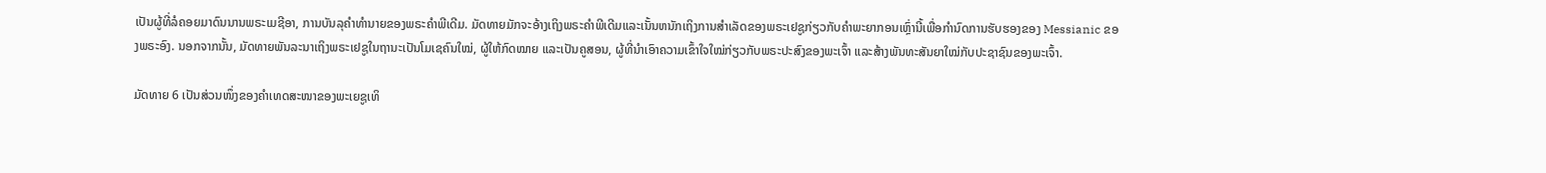ເປັນຜູ້ທີ່ລໍຄອຍມາດົນນານພຣະເມຊີອາ, ການບັນລຸຄໍາທໍານາຍຂອງພຣະຄໍາພີເດີມ. ມັດທາຍມັກຈະອ້າງເຖິງພຣະຄໍາພີເດີມແລະເນັ້ນຫນັກເຖິງການສໍາເລັດຂອງພຣະເຢຊູກ່ຽວກັບຄໍາພະຍາກອນເຫຼົ່ານີ້ເພື່ອກໍານົດການຮັບຮອງຂອງ Messianic ຂອງພຣະອົງ. ນອກຈາກນັ້ນ, ມັດທາຍພັນລະນາເຖິງພຣະເຢຊູໃນຖານະເປັນໂມເຊຄົນໃໝ່, ຜູ້ໃຫ້ກົດໝາຍ ແລະເປັນຄູສອນ, ຜູ້ທີ່ນໍາເອົາຄວາມເຂົ້າໃຈໃໝ່ກ່ຽວກັບພຣະປະສົງຂອງພະເຈົ້າ ແລະສ້າງພັນທະສັນຍາໃໝ່ກັບປະຊາຊົນຂອງພະເຈົ້າ.

ມັດທາຍ 6 ເປັນສ່ວນໜຶ່ງຂອງຄຳເທດສະໜາຂອງພະເຍຊູເທິ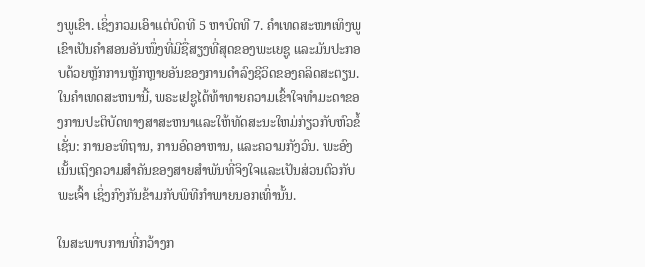ງພູເຂົາ. ເຊິ່ງກວມເອົາແຕ່ບົດທີ 5 ຫາບົດທີ 7. ຄໍາເທດສະໜາເທິງພູເຂົາເປັນຄຳສອນອັນໜຶ່ງທີ່ມີຊື່ສຽງທີ່ສຸດຂອງພະເຍຊູ ແລະມັນປະກອບດ້ວຍຫຼັກການຫຼັກຫຼາຍອັນຂອງການດຳລົງຊີວິດຂອງຄລິດສະຕຽນ. ໃນຄໍາເທດສະຫນານີ້, ພຣະເຢຊູໄດ້ທ້າທາຍຄວາມເຂົ້າໃຈທໍາມະດາຂອງການປະຕິບັດທາງສາສະຫນາແລະໃຫ້ທັດສະນະໃຫມ່ກ່ຽວກັບຫົວຂໍ້ເຊັ່ນ: ການອະທິຖານ, ການອົດອາຫານ, ແລະຄວາມກັງວົນ. ພະອົງເນັ້ນເຖິງຄວາມສຳຄັນຂອງສາຍສຳພັນທີ່ຈິງໃຈແລະເປັນສ່ວນຕົວກັບພະເຈົ້າ ເຊິ່ງກົງກັນຂ້າມກັບພິທີກຳພາຍນອກເທົ່ານັ້ນ.

ໃນສະພາບການທີ່ກວ້າງກ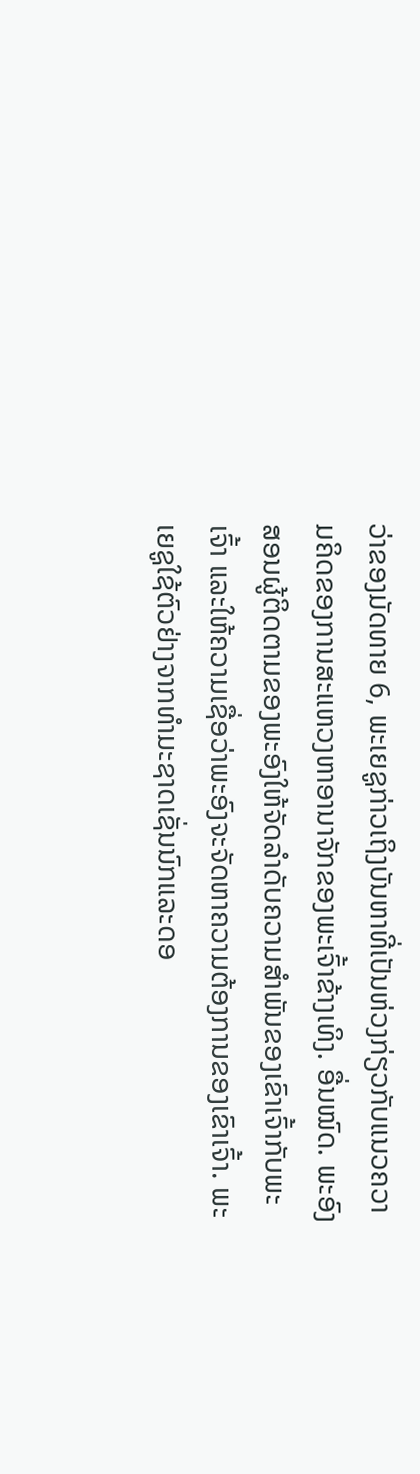ວ່າຂອງມັດທາຍ 6, ພະເຍຊູກ່າວເຖິງບັນຫາທີ່ເປັນຫ່ວງກ່ຽວກັບແນວຄວາມຄິດຂອງການສະແຫວງຫາອານາຈັກຂອງພະເຈົ້າຂ້າງເທິງ. ອື່ນໝົດ. ພະອົງສອນຜູ້ຕິດຕາມຂອງພະອົງໃຫ້ຈັດລຳດັບຄວາມສຳພັນຂອງເຂົາເຈົ້າກັບພະເຈົ້າ ແລະໃຫ້ຄວາມເຊື່ອວ່າພະອົງຈະຈັດຫາຄວາມຕ້ອງການຂອງເຂົາເຈົ້າ. ພະເຍຊູໃຊ້ຕົວຢ່າງຈາກທຳມະຊາດເຊັ່ນນົກແລະດອ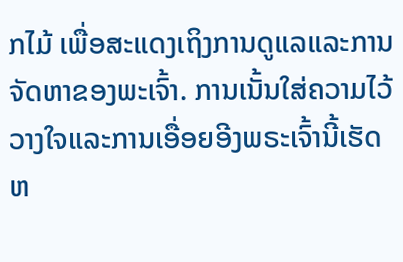ກໄມ້ ເພື່ອສະແດງເຖິງການດູແລແລະການຈັດຫາຂອງພະເຈົ້າ. ການເນັ້ນໃສ່ຄວາມໄວ້ວາງໃຈແລະການເອື່ອຍອີງພຣະເຈົ້ານີ້ເຮັດຫ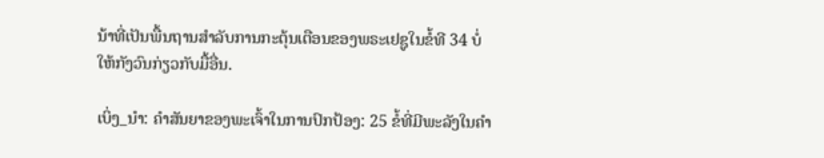ນ້າທີ່ເປັນພື້ນຖານສໍາລັບການກະຕຸ້ນເຕືອນຂອງພຣະເຢຊູໃນຂໍ້ທີ 34 ບໍ່ໃຫ້ກັງວົນກ່ຽວກັບມື້ອື່ນ.

ເບິ່ງ_ນຳ: ຄຳສັນຍາຂອງພະເຈົ້າໃນການປົກປ້ອງ: 25 ຂໍ້ທີ່ມີພະລັງໃນຄຳ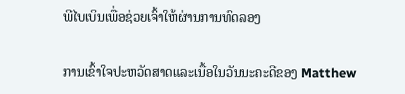ພີໄບເບິນເພື່ອຊ່ວຍເຈົ້າໃຫ້ຜ່ານການທົດລອງ

ການເຂົ້າໃຈປະຫວັດສາດແລະເນື້ອໃນວັນນະຄະດີຂອງ Matthew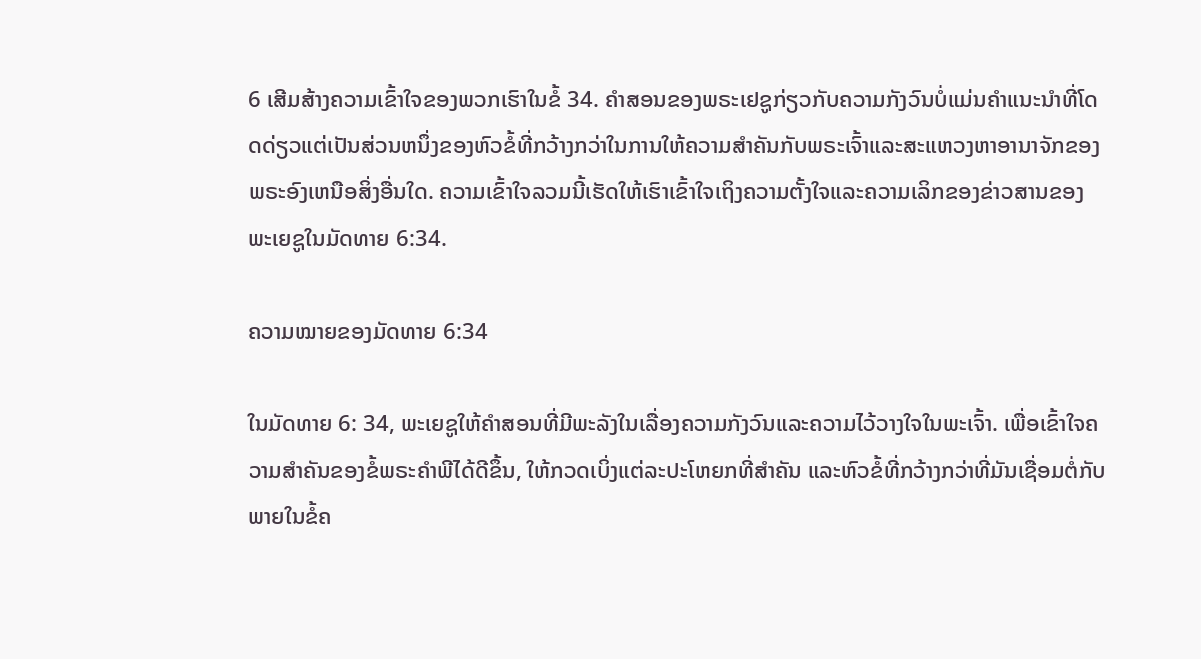6 ເສີມສ້າງຄວາມເຂົ້າໃຈຂອງພວກເຮົາໃນຂໍ້ 34. ຄໍາສອນຂອງພຣະເຢຊູກ່ຽວກັບຄວາມກັງວົນບໍ່ແມ່ນຄໍາແນະນໍາທີ່ໂດດດ່ຽວແຕ່ເປັນສ່ວນຫນຶ່ງຂອງຫົວຂໍ້ທີ່ກວ້າງກວ່າໃນການໃຫ້ຄວາມສໍາຄັນກັບພຣະເຈົ້າແລະສະແຫວງຫາອານາຈັກຂອງພຣະອົງເຫນືອສິ່ງອື່ນໃດ. ຄວາມເຂົ້າໃຈລວມນີ້ເຮັດໃຫ້ເຮົາເຂົ້າໃຈເຖິງຄວາມຕັ້ງໃຈແລະຄວາມເລິກຂອງຂ່າວສານຂອງພະເຍຊູໃນມັດທາຍ 6:34.

ຄວາມໝາຍຂອງມັດທາຍ 6:34

ໃນມັດທາຍ 6: 34, ພະເຍຊູໃຫ້ຄຳສອນທີ່ມີພະລັງໃນເລື່ອງຄວາມກັງວົນແລະຄວາມໄວ້ວາງໃຈໃນພະເຈົ້າ. ເພື່ອເຂົ້າໃຈຄວາມສໍາຄັນຂອງຂໍ້ພຣະຄໍາພີໄດ້ດີຂຶ້ນ, ໃຫ້ກວດເບິ່ງແຕ່ລະປະໂຫຍກທີ່ສໍາຄັນ ແລະຫົວຂໍ້ທີ່ກວ້າງກວ່າທີ່ມັນເຊື່ອມຕໍ່ກັບພາຍໃນຂໍ້ຄ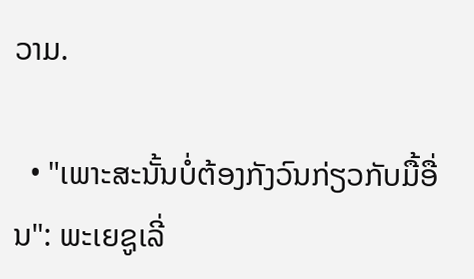ວາມ.

  • "ເພາະສະນັ້ນບໍ່ຕ້ອງກັງວົນກ່ຽວກັບມື້ອື່ນ": ພະເຍຊູເລີ່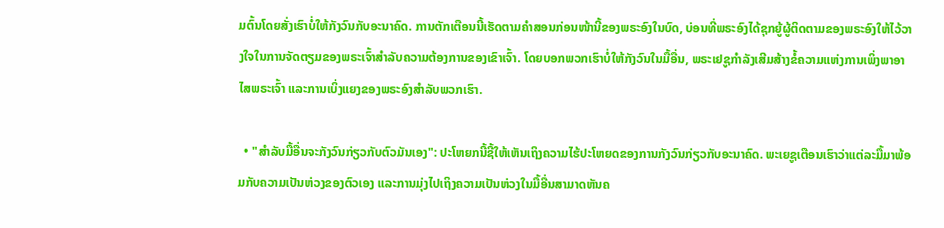ມຕົ້ນໂດຍສັ່ງເຮົາບໍ່ໃຫ້ກັງວົນກັບອະນາຄົດ. ການຕັກເຕືອນນີ້ເຮັດຕາມຄຳສອນກ່ອນໜ້ານີ້ຂອງພຣະອົງໃນບົດ, ບ່ອນທີ່ພຣະອົງໄດ້ຊຸກຍູ້ຜູ້ຕິດຕາມຂອງພຣະອົງໃຫ້ໄວ້ວາງໃຈໃນການຈັດຕຽມຂອງພຣະເຈົ້າສຳລັບຄວາມຕ້ອງການຂອງເຂົາເຈົ້າ. ໂດຍບອກພວກເຮົາບໍ່ໃຫ້ກັງວົນໃນມື້ອື່ນ, ພຣະເຢຊູກໍາລັງເສີມສ້າງຂໍ້ຄວາມແຫ່ງການເພິ່ງພາອາໄສພຣະເຈົ້າ ແລະການເບິ່ງແຍງຂອງພຣະອົງສໍາລັບພວກເຮົາ.

  • "ສໍາລັບມື້ອື່ນຈະກັງວົນກ່ຽວກັບຕົວມັນເອງ": ປະໂຫຍກນີ້ຊີ້ໃຫ້ເຫັນເຖິງຄວາມໄຮ້ປະໂຫຍດຂອງການກັງວົນກ່ຽວກັບອະນາຄົດ. ພະເຍຊູເຕືອນເຮົາວ່າແຕ່ລະມື້ມາພ້ອມກັບຄວາມເປັນຫ່ວງຂອງຕົວເອງ ແລະການມຸ່ງໄປເຖິງຄວາມເປັນຫ່ວງໃນມື້ອື່ນສາມາດຫັນຄ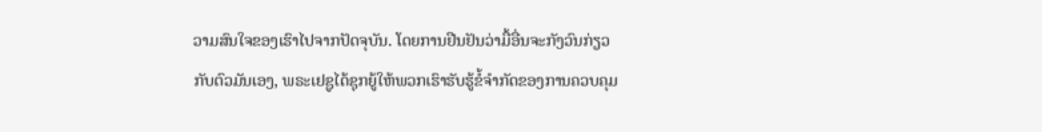ວາມສົນໃຈຂອງເຮົາໄປຈາກປັດຈຸບັນ. ໂດຍການຢືນຢັນວ່າມື້ອື່ນຈະກັງວົນກ່ຽວກັບຕົວມັນເອງ, ພຣະເຢຊູໄດ້ຊຸກຍູ້ໃຫ້ພວກເຮົາຮັບຮູ້ຂໍ້ຈໍາກັດຂອງການຄວບຄຸມ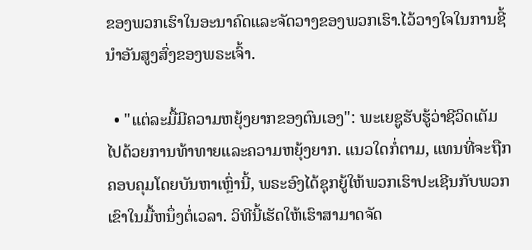ຂອງພວກເຮົາໃນອະນາຄົດແລະຈັດວາງຂອງພວກເຮົາ.ໄວ້ວາງໃຈໃນການຊີ້ນຳອັນສູງສົ່ງຂອງພຣະເຈົ້າ.

  • "ແຕ່ລະມື້ມີຄວາມຫຍຸ້ງຍາກຂອງຕົນເອງ": ພະເຍຊູຮັບຮູ້ວ່າຊີວິດເຕັມໄປດ້ວຍການທ້າທາຍແລະຄວາມຫຍຸ້ງຍາກ. ແນວໃດກໍ່ຕາມ, ແທນທີ່ຈະຖືກຄອບຄຸມໂດຍບັນຫາເຫຼົ່ານີ້, ພຣະອົງໄດ້ຊຸກຍູ້ໃຫ້ພວກເຮົາປະເຊີນກັບພວກເຂົາໃນມື້ຫນຶ່ງຕໍ່ເວລາ. ວິທີນີ້ເຮັດໃຫ້ເຮົາສາມາດຈັດ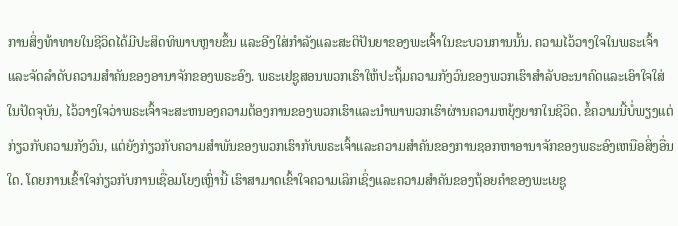ການສິ່ງທ້າທາຍໃນຊີວິດໄດ້ມີປະສິດທິພາບຫຼາຍຂຶ້ນ ແລະອີງໃສ່ກຳລັງແລະສະຕິປັນຍາຂອງພະເຈົ້າໃນຂະບວນການນັ້ນ. ຄວາມໄວ້ວາງໃຈໃນພຣະເຈົ້າ ແລະຈັດລໍາດັບຄວາມສໍາຄັນຂອງອານາຈັກຂອງພຣະອົງ. ພຣະເຢຊູສອນພວກເຮົາໃຫ້ປະຖິ້ມຄວາມກັງວົນຂອງພວກເຮົາສໍາລັບອະນາຄົດແລະເອົາໃຈໃສ່ໃນປັດຈຸບັນ, ໄວ້ວາງໃຈວ່າພຣະເຈົ້າຈະສະຫນອງຄວາມຕ້ອງການຂອງພວກເຮົາແລະນໍາພາພວກເຮົາຜ່ານຄວາມຫຍຸ້ງຍາກໃນຊີວິດ. ຂໍ້ຄວາມນີ້ບໍ່ພຽງແຕ່ກ່ຽວກັບຄວາມກັງວົນ, ແຕ່ຍັງກ່ຽວກັບຄວາມສໍາພັນຂອງພວກເຮົາກັບພຣະເຈົ້າແລະຄວາມສໍາຄັນຂອງການຊອກຫາອານາຈັກຂອງພຣະອົງເຫນືອສິ່ງອື່ນໃດ. ໂດຍການເຂົ້າໃຈກ່ຽວກັບການເຊື່ອມໂຍງເຫຼົ່ານີ້ ເຮົາສາມາດເຂົ້າໃຈຄວາມເລິກເຊິ່ງແລະຄວາມສຳຄັນຂອງຖ້ອຍຄຳຂອງພະເຍຊູ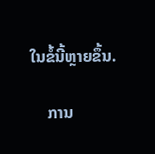ໃນຂໍ້ນີ້ຫຼາຍຂຶ້ນ.

    ການ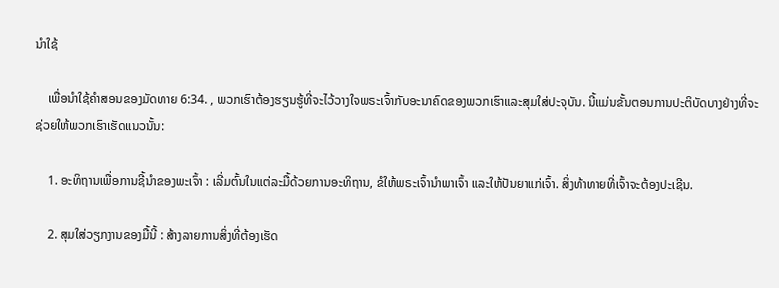ນຳໃຊ້

    ເພື່ອນຳໃຊ້ຄຳສອນຂອງມັດທາຍ 6:34. , ພວກເຮົາຕ້ອງຮຽນຮູ້ທີ່ຈະໄວ້ວາງໃຈພຣະເຈົ້າກັບອະນາຄົດຂອງພວກເຮົາແລະສຸມໃສ່ປະຈຸບັນ. ນີ້ແມ່ນຂັ້ນຕອນການປະຕິບັດບາງຢ່າງທີ່ຈະຊ່ວຍໃຫ້ພວກເຮົາເຮັດແນວນັ້ນ:

    1. ອະທິຖານເພື່ອການຊີ້ນໍາຂອງພະເຈົ້າ : ເລີ່ມຕົ້ນໃນແຕ່ລະມື້ດ້ວຍການອະທິຖານ, ຂໍໃຫ້ພຣະເຈົ້ານໍາພາເຈົ້າ ແລະໃຫ້ປັນຍາແກ່ເຈົ້າ. ສິ່ງທ້າທາຍທີ່ເຈົ້າຈະຕ້ອງປະເຊີນ.

    2. ສຸມໃສ່ວຽກງານຂອງມື້ນີ້ : ສ້າງລາຍການສິ່ງທີ່ຕ້ອງເຮັດ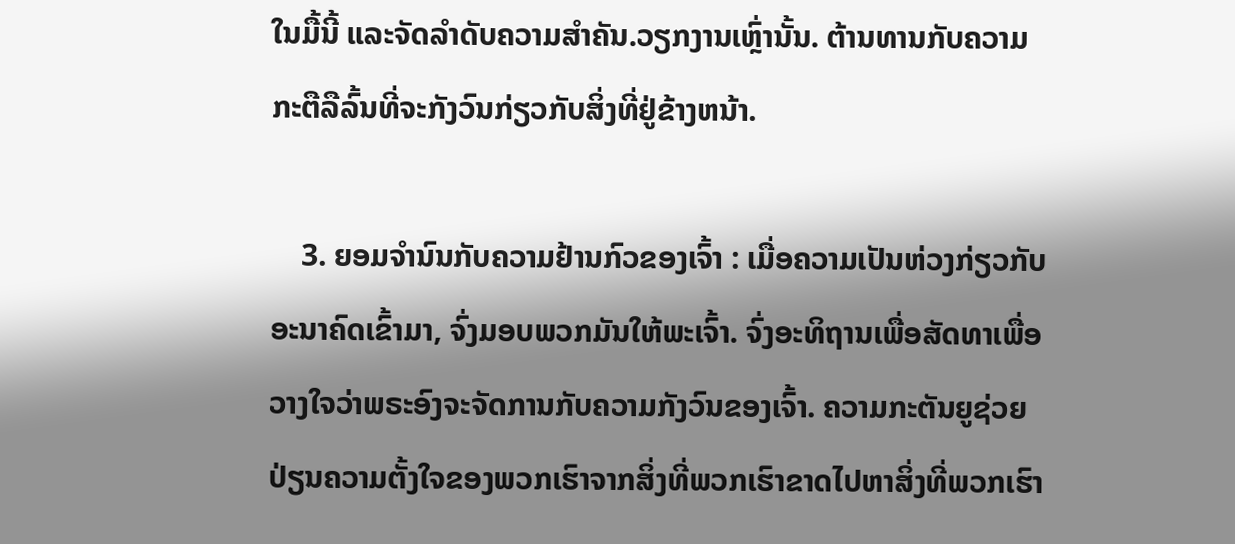ໃນມື້ນີ້ ແລະຈັດລໍາດັບຄວາມສໍາຄັນ.ວຽກງານເຫຼົ່ານັ້ນ. ຕ້ານທານກັບຄວາມກະຕືລືລົ້ນທີ່ຈະກັງວົນກ່ຽວກັບສິ່ງທີ່ຢູ່ຂ້າງຫນ້າ.

    3. ຍອມຈຳນົນກັບຄວາມຢ້ານກົວຂອງເຈົ້າ : ເມື່ອຄວາມເປັນຫ່ວງກ່ຽວກັບອະນາຄົດເຂົ້າມາ, ຈົ່ງມອບພວກມັນໃຫ້ພະເຈົ້າ. ຈົ່ງອະທິຖານເພື່ອສັດທາເພື່ອວາງໃຈວ່າພຣະອົງຈະຈັດການກັບຄວາມກັງວົນຂອງເຈົ້າ. ຄວາມກະຕັນຍູຊ່ວຍປ່ຽນຄວາມຕັ້ງໃຈຂອງພວກເຮົາຈາກສິ່ງທີ່ພວກເຮົາຂາດໄປຫາສິ່ງທີ່ພວກເຮົາ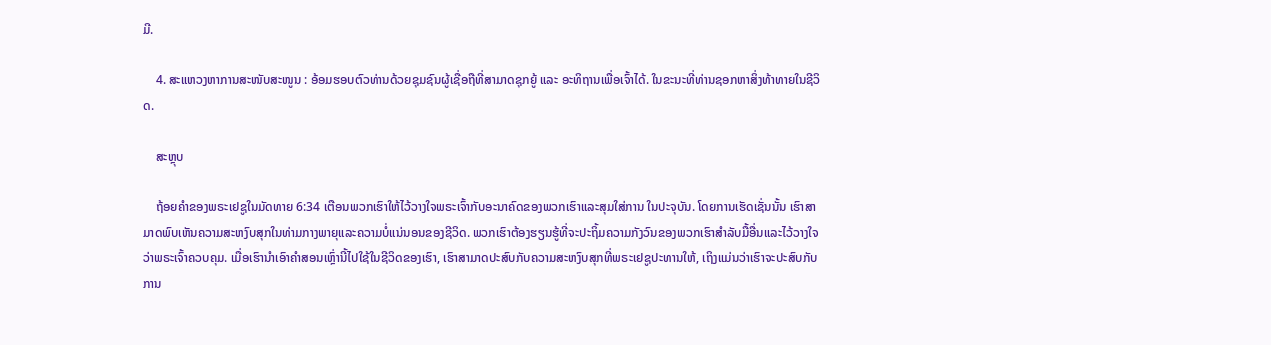ມີ.

    4. ສະແຫວງຫາການສະໜັບສະໜູນ : ອ້ອມຮອບຕົວທ່ານດ້ວຍຊຸມຊົນຜູ້ເຊື່ອຖືທີ່ສາມາດຊຸກຍູ້ ແລະ ອະທິຖານເພື່ອເຈົ້າໄດ້. ໃນຂະນະທີ່ທ່ານຊອກຫາສິ່ງທ້າທາຍໃນຊີວິດ.

    ສະຫຼຸບ

    ຖ້ອຍຄໍາຂອງພຣະເຢຊູໃນມັດທາຍ 6:34 ເຕືອນພວກເຮົາໃຫ້ໄວ້ວາງໃຈພຣະເຈົ້າກັບອະນາຄົດຂອງພວກເຮົາແລະສຸມໃສ່ການ ໃນປະຈຸບັນ. ໂດຍການເຮັດເຊັ່ນນັ້ນ ເຮົາສາມາດພົບເຫັນຄວາມສະຫງົບສຸກໃນທ່າມກາງພາຍຸແລະຄວາມບໍ່ແນ່ນອນຂອງຊີວິດ. ພວກເຮົາຕ້ອງຮຽນຮູ້ທີ່ຈະປະຖິ້ມຄວາມກັງວົນຂອງພວກເຮົາສໍາລັບມື້ອື່ນແລະໄວ້ວາງໃຈວ່າພຣະເຈົ້າຄວບຄຸມ. ເມື່ອເຮົານຳເອົາຄຳສອນເຫຼົ່ານີ້ໄປໃຊ້ໃນຊີວິດຂອງເຮົາ, ເຮົາສາມາດປະສົບກັບຄວາມສະຫງົບສຸກທີ່ພຣະເຢຊູປະທານໃຫ້, ເຖິງແມ່ນວ່າເຮົາຈະປະສົບກັບການ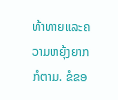ທ້າທາຍແລະຄວາມຫຍຸ້ງຍາກກໍຕາມ. ຂໍຂອ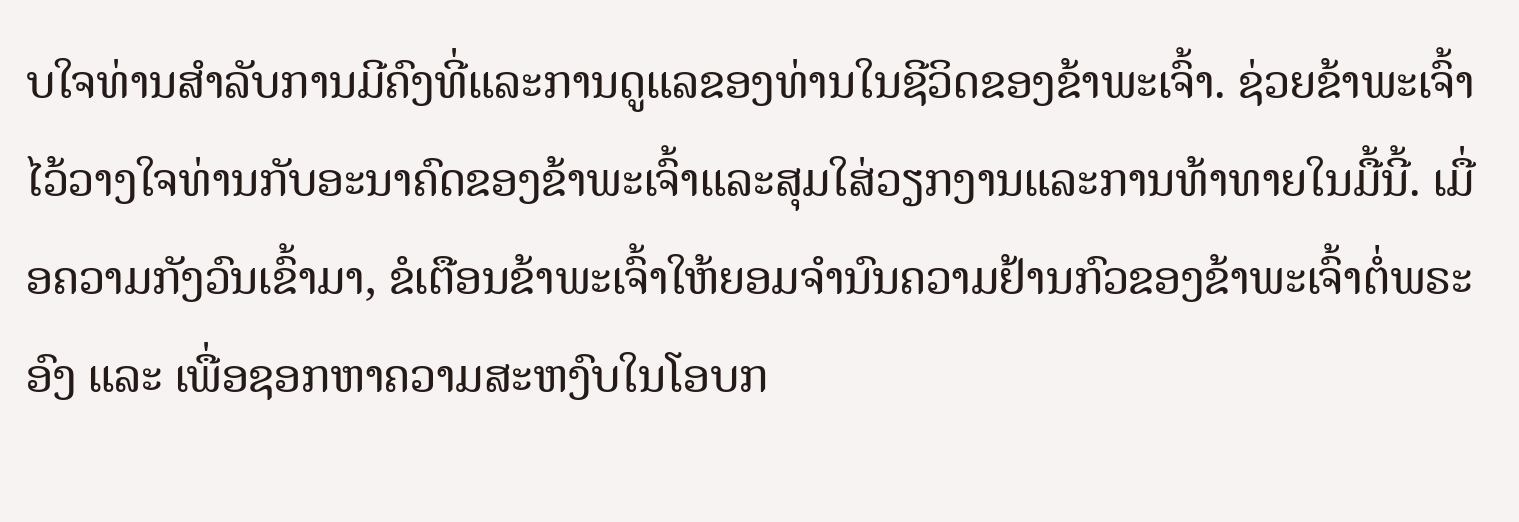ບໃຈທ່ານສໍາລັບການມີຄົງທີ່ແລະການດູແລຂອງທ່ານໃນຊີວິດຂອງຂ້າພະເຈົ້າ. ຊ່ວຍຂ້າພະເຈົ້າໄວ້ວາງໃຈທ່ານກັບອະນາຄົດຂອງຂ້າພະເຈົ້າແລະສຸມໃສ່ວຽກງານແລະການທ້າທາຍໃນມື້ນີ້. ເມື່ອຄວາມກັງວົນເຂົ້າມາ, ຂໍເຕືອນຂ້າພະເຈົ້າໃຫ້ຍອມຈຳນົນຄວາມຢ້ານກົວຂອງຂ້າພະເຈົ້າຕໍ່ພຣະອົງ ແລະ ເພື່ອຊອກຫາຄວາມສະຫງົບໃນໂອບກ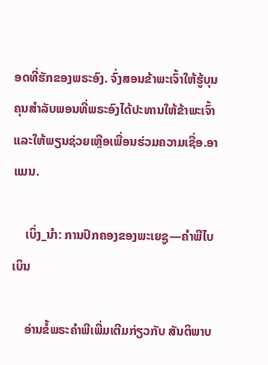ອດທີ່ຮັກຂອງພຣະອົງ. ຈົ່ງສອນຂ້າພະເຈົ້າໃຫ້ຮູ້ບຸນຄຸນສຳລັບພອນທີ່ພຣະອົງໄດ້ປະທານໃຫ້ຂ້າພະເຈົ້າ ແລະໃຫ້ພຽນຊ່ວຍເຫຼືອເພື່ອນຮ່ວມຄວາມເຊື່ອ.ອາແມນ.

    ເບິ່ງ_ນຳ: ການປົກຄອງຂອງພະເຍຊູ—ຄຳພີໄບເບິນ

    ອ່ານຂໍ້ພຣະຄໍາພີເພີ່ມເຕີມກ່ຽວກັບ ສັນຕິພາບ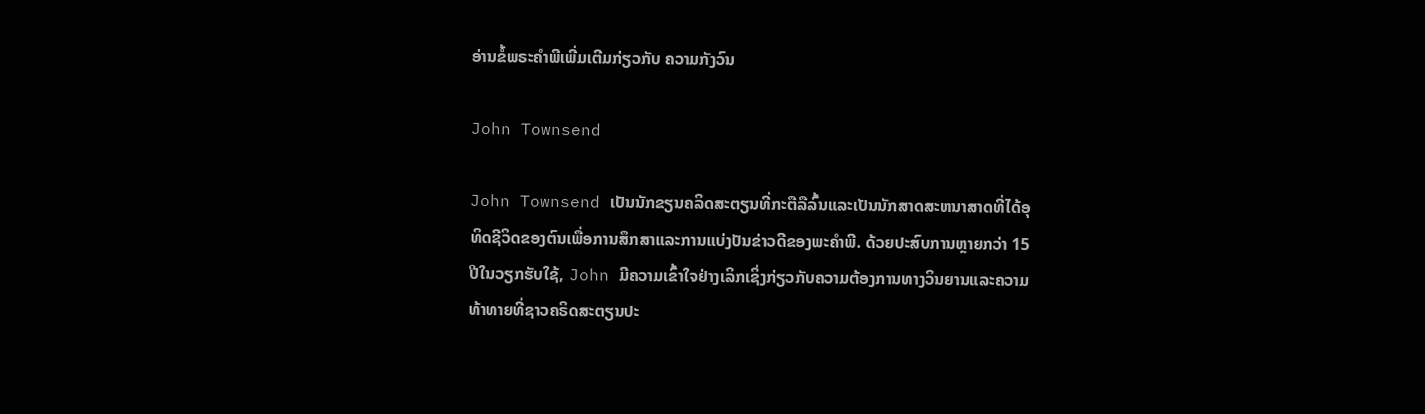ອ່ານຂໍ້ພຣະຄໍາພີເພີ່ມເຕີມກ່ຽວກັບ ຄວາມກັງວົນ

John Townsend

John Townsend ເປັນນັກຂຽນຄລິດສະຕຽນທີ່ກະຕືລືລົ້ນແລະເປັນນັກສາດສະຫນາສາດທີ່ໄດ້ອຸທິດຊີວິດຂອງຕົນເພື່ອການສຶກສາແລະການແບ່ງປັນຂ່າວດີຂອງພະຄໍາພີ. ດ້ວຍປະສົບການຫຼາຍກວ່າ 15 ປີໃນວຽກຮັບໃຊ້, John ມີຄວາມເຂົ້າໃຈຢ່າງເລິກເຊິ່ງກ່ຽວກັບຄວາມຕ້ອງການທາງວິນຍານແລະຄວາມທ້າທາຍທີ່ຊາວຄຣິດສະຕຽນປະ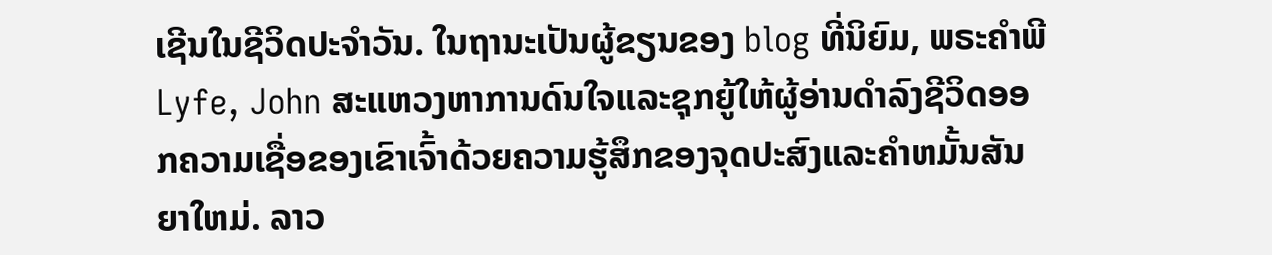ເຊີນໃນຊີວິດປະຈໍາວັນ. ໃນຖານະເປັນຜູ້ຂຽນຂອງ blog ທີ່ນິຍົມ, ພຣະຄໍາພີ Lyfe, John ສະແຫວງຫາການດົນໃຈແລະຊຸກຍູ້ໃຫ້ຜູ້ອ່ານດໍາລົງຊີວິດອອກຄວາມເຊື່ອຂອງເຂົາເຈົ້າດ້ວຍຄວາມຮູ້ສຶກຂອງຈຸດປະສົງແລະຄໍາຫມັ້ນສັນຍາໃຫມ່. ລາວ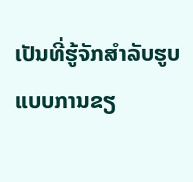ເປັນທີ່ຮູ້ຈັກສໍາລັບຮູບແບບການຂຽ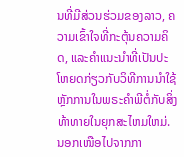ນທີ່ມີສ່ວນຮ່ວມຂອງລາວ, ຄວາມເຂົ້າໃຈທີ່ກະຕຸ້ນຄວາມຄິດ, ແລະຄໍາແນະນໍາທີ່ເປັນປະໂຫຍດກ່ຽວກັບວິທີການນໍາໃຊ້ຫຼັກການໃນພຣະຄໍາພີຕໍ່ກັບສິ່ງທ້າທາຍໃນຍຸກສະໄຫມໃຫມ່. ນອກເໜືອໄປຈາກກາ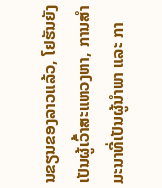ນຂຽນຂອງລາວແລ້ວ, ໂຢຮັນຍັງເປັນຜູ້ເວົ້າສະແຫວງຫາ, ການສຳມະນາທີ່ເປັນຜູ້ນຳພາ ແລະ ກາ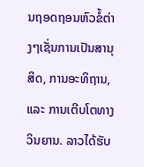ນຖອດຖອນຫົວຂໍ້ຕ່າງໆເຊັ່ນການເປັນສານຸສິດ, ການອະທິຖານ, ແລະ ການເຕີບໂຕທາງວິນຍານ. ລາວໄດ້ຮັບ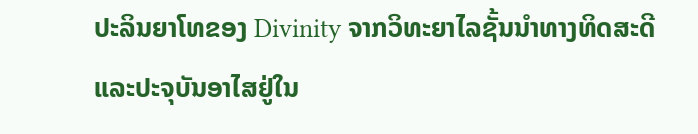ປະລິນຍາໂທຂອງ Divinity ຈາກວິທະຍາໄລຊັ້ນນໍາທາງທິດສະດີແລະປະຈຸບັນອາໄສຢູ່ໃນ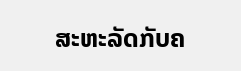ສະຫະລັດກັບຄ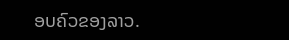ອບຄົວຂອງລາວ.